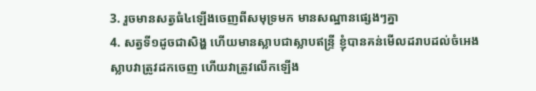3. រួចមានសត្វធំ៤ឡើងចេញពីសមុទ្រមក មានសណ្ឋានផ្សេងៗគ្នា
4. សត្វទី១ដូចជាសិង្ហ ហើយមានស្លាបជាស្លាបឥន្ទ្រី ខ្ញុំបានគន់មើលដរាបដល់ចំអេងស្លាបវាត្រូវដកចេញ ហើយវាត្រូវលើកឡើង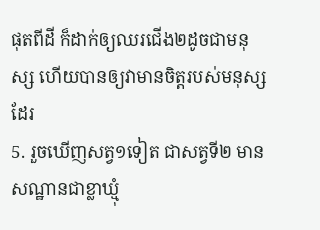ផុតពីដី ក៏ដាក់ឲ្យឈរជើង២ដូចជាមនុស្ស ហើយបានឲ្យវាមានចិត្តរបស់មនុស្សដែរ
5. រួចឃើញសត្វ១ទៀត ជាសត្វទី២ មានសណ្ឋានជាខ្លាឃ្មុំ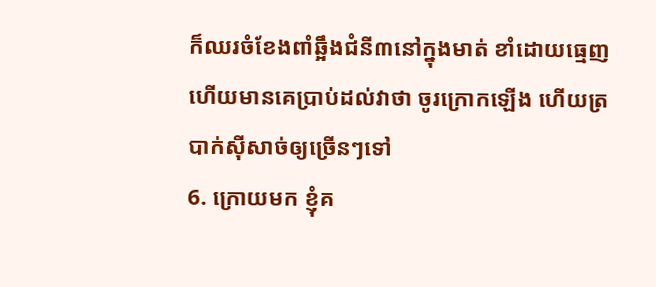ក៏ឈរចំខែងពាំឆ្អឹងជំនី៣នៅក្នុងមាត់ ខាំដោយធ្មេញ ហើយមានគេប្រាប់ដល់វាថា ចូរក្រោកឡើង ហើយត្របាក់ស៊ីសាច់ឲ្យច្រើនៗទៅ
6. ក្រោយមក ខ្ញុំគ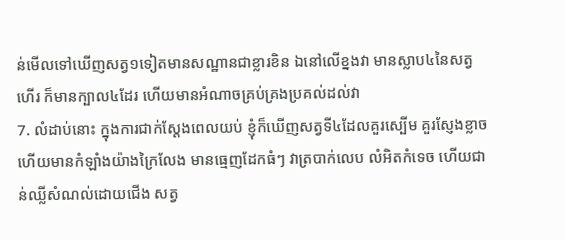ន់មើលទៅឃើញសត្វ១ទៀតមានសណ្ឋានជាខ្លារខិន ឯនៅលើខ្នងវា មានស្លាប៤នៃសត្វហើរ ក៏មានក្បាល៤ដែរ ហើយមានអំណាចគ្រប់គ្រងប្រគល់ដល់វា
7. លំដាប់នោះ ក្នុងការជាក់ស្តែងពេលយប់ ខ្ញុំក៏ឃើញសត្វទី៤ដែលគួរស្បើម គួរស្ញែងខ្លាច ហើយមានកំឡាំងយ៉ាងក្រៃលែង មានធ្មេញដែកធំៗ វាត្របាក់លេប លំអិតកំទេច ហើយជាន់ឈ្លីសំណល់ដោយជើង សត្វ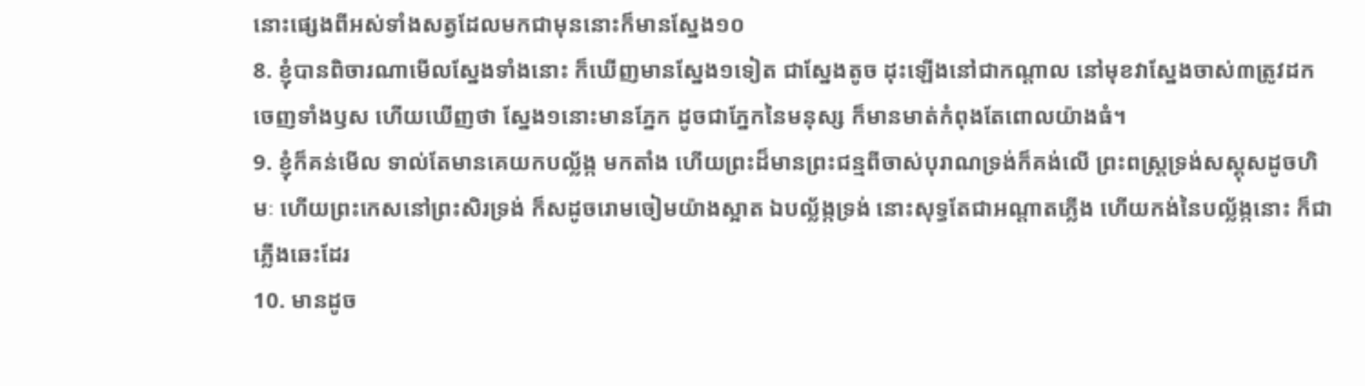នោះផ្សេងពីអស់ទាំងសត្វដែលមកជាមុននោះក៏មានស្នែង១០
8. ខ្ញុំបានពិចារណាមើលស្នែងទាំងនោះ ក៏ឃើញមានស្នែង១ទៀត ជាស្នែងតូច ដុះឡើងនៅជាកណ្តាល នៅមុខវាស្នែងចាស់៣ត្រូវដកចេញទាំងឫស ហើយឃើញថា ស្នែង១នោះមានភ្នែក ដូចជាភ្នែកនៃមនុស្ស ក៏មានមាត់កំពុងតែពោលយ៉ាងធំ។
9. ខ្ញុំក៏គន់មើល ទាល់តែមានគេយកបល្ល័ង្ក មកតាំង ហើយព្រះដ៏មានព្រះជន្មពីចាស់បុរាណទ្រង់ក៏គង់លើ ព្រះពស្ត្រទ្រង់សស្គុសដូចហិមៈ ហើយព្រះកេសនៅព្រះសិរទ្រង់ ក៏សដូចរោមចៀមយ៉ាងស្អាត ឯបល្ល័ង្កទ្រង់ នោះសុទ្ធតែជាអណ្តាតភ្លើង ហើយកង់នៃបល្ល័ង្កនោះ ក៏ជាភ្លើងឆេះដែរ
10. មានដូច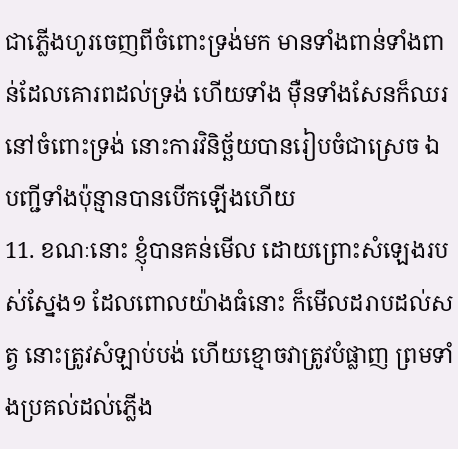ជាភ្លើងហូរចេញពីចំពោះទ្រង់មក មានទាំងពាន់ទាំងពាន់ដែលគោរពដល់ទ្រង់ ហើយទាំង ម៉ឺនទាំងសែនក៏ឈរនៅចំពោះទ្រង់ នោះការវិនិច្ឆ័យបានរៀបចំជាស្រេច ឯបញ្ជីទាំងប៉ុន្មានបានបើកឡើងហើយ
11. ខណៈនោះ ខ្ញុំបានគន់មើល ដោយព្រោះសំឡេងរបស់ស្នែង១ ដែលពោលយ៉ាងធំនោះ ក៏មើលដរាបដល់សត្វ នោះត្រូវសំឡាប់បង់ ហើយខ្មោចវាត្រូវបំផ្លាញ ព្រមទាំងប្រគល់ដល់ភ្លើង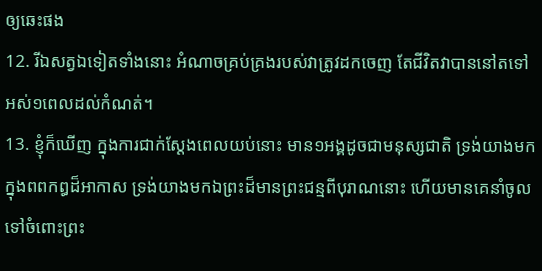ឲ្យឆេះផង
12. រីឯសត្វឯទៀតទាំងនោះ អំណាចគ្រប់គ្រងរបស់វាត្រូវដកចេញ តែជីវិតវាបាននៅតទៅអស់១ពេលដល់កំណត់។
13. ខ្ញុំក៏ឃើញ ក្នុងការជាក់ស្តែងពេលយប់នោះ មាន១អង្គដូចជាមនុស្សជាតិ ទ្រង់យាងមកក្នុងពពកឰដ៏អាកាស ទ្រង់យាងមកឯព្រះដ៏មានព្រះជន្មពីបុរាណនោះ ហើយមានគេនាំចូលទៅចំពោះព្រះ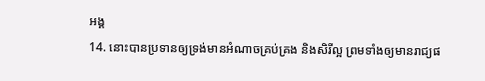អង្គ
14. នោះបានប្រទានឲ្យទ្រង់មានអំណាចគ្រប់គ្រង និងសិរីល្អ ព្រមទាំងឲ្យមានរាជ្យផ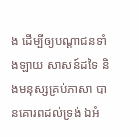ង ដើម្បីឲ្យបណ្តាជនទាំងឡាយ សាសន៍ដទៃ និងមនុស្សគ្រប់ភាសា បានគោរពដល់ទ្រង់ ឯអំ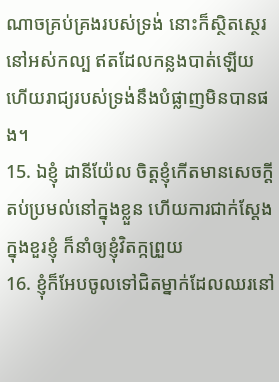ណាចគ្រប់គ្រងរបស់ទ្រង់ នោះក៏ស្ថិតស្ថេរនៅអស់កល្ប ឥតដែលកន្លងបាត់ឡើយ ហើយរាជ្យរបស់ទ្រង់នឹងបំផ្លាញមិនបានផង។
15. ឯខ្ញុំ ដានីយ៉ែល ចិត្តខ្ញុំកើតមានសេចក្ដីតប់ប្រមល់នៅក្នុងខ្លួន ហើយការជាក់ស្តែងក្នុងខួរខ្ញុំ ក៏នាំឲ្យខ្ញុំវិតក្កព្រួយ
16. ខ្ញុំក៏អែបចូលទៅជិតម្នាក់ដែលឈរនៅ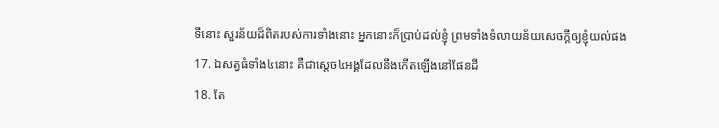ទីនោះ សួរន័យដ៏ពិតរបស់ការទាំងនោះ អ្នកនោះក៏ប្រាប់ដល់ខ្ញុំ ព្រមទាំងទំលាយន័យសេចក្ដីឲ្យខ្ញុំយល់ផង
17. ឯសត្វធំទាំង៤នោះ គឺជាស្តេច៤អង្គដែលនឹងកើតឡើងនៅផែនដី
18. តែ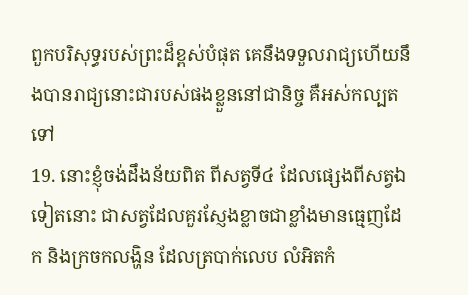ពួកបរិសុទ្ធរបស់ព្រះដ៏ខ្ពស់បំផុត គេនឹងទទួលរាជ្យហើយនឹងបានរាជ្យនោះជារបស់ផងខ្លួននៅជានិច្ច គឺអស់កល្បតទៅ
19. នោះខ្ញុំចង់ដឹងន័យពិត ពីសត្វទី៤ ដែលផ្សេងពីសត្វឯទៀតនោះ ជាសត្វដែលគួរស្ញែងខ្លាចជាខ្លាំងមានធ្មេញដែក និងក្រចកលង្ហិន ដែលត្របាក់លេប លំអិតកំ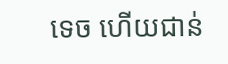ទេច ហើយជាន់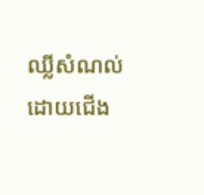ឈ្លីសំណល់ដោយជើង